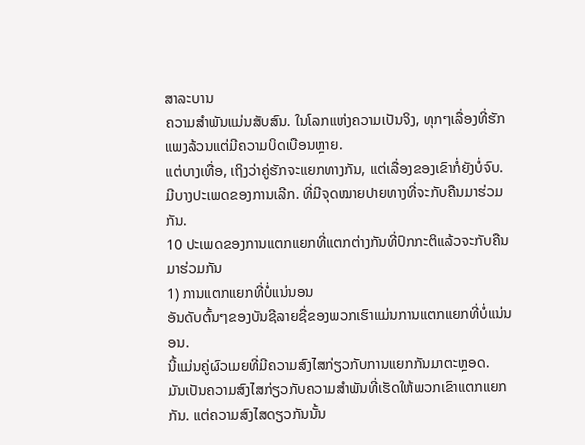ສາລະບານ
ຄວາມສຳພັນແມ່ນສັບສົນ. ໃນໂລກແຫ່ງຄວາມເປັນຈິງ, ທຸກໆເລື່ອງທີ່ຮັກແພງລ້ວນແຕ່ມີຄວາມບິດເບືອນຫຼາຍ.
ແຕ່ບາງເທື່ອ, ເຖິງວ່າຄູ່ຮັກຈະແຍກທາງກັນ, ແຕ່ເລື່ອງຂອງເຂົາກໍ່ຍັງບໍ່ຈົບ.
ມີບາງປະເພດຂອງການເລີກ. ທີ່ມີຈຸດໝາຍປາຍທາງທີ່ຈະກັບຄືນມາຮ່ວມກັນ.
10 ປະເພດຂອງການແຕກແຍກທີ່ແຕກຕ່າງກັນທີ່ປົກກະຕິແລ້ວຈະກັບຄືນມາຮ່ວມກັນ
1) ການແຕກແຍກທີ່ບໍ່ແນ່ນອນ
ອັນດັບຕົ້ນໆຂອງບັນຊີລາຍຊື່ຂອງພວກເຮົາແມ່ນການແຕກແຍກທີ່ບໍ່ແນ່ນອນ.
ນີ້ແມ່ນຄູ່ຜົວເມຍທີ່ມີຄວາມສົງໄສກ່ຽວກັບການແຍກກັນມາຕະຫຼອດ.
ມັນເປັນຄວາມສົງໄສກ່ຽວກັບຄວາມສຳພັນທີ່ເຮັດໃຫ້ພວກເຂົາແຕກແຍກກັນ. ແຕ່ຄວາມສົງໄສດຽວກັນນັ້ນ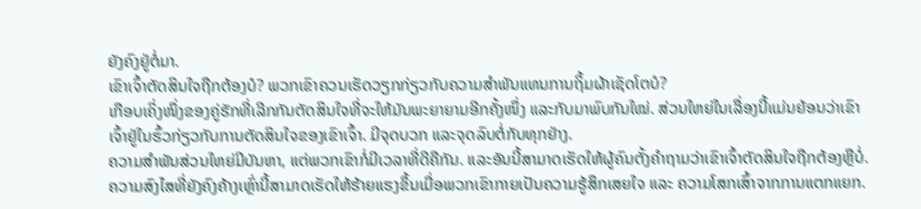ຍັງຄົງຢູ່ຕໍ່ມາ.
ເຂົາເຈົ້າຕັດສິນໃຈຖືກຕ້ອງບໍ? ພວກເຂົາຄວນເຮັດວຽກກ່ຽວກັບຄວາມສຳພັນແທນການຖິ້ມຜ້າເຊັດໂຕບໍ?
ເກືອບເຄິ່ງໜຶ່ງຂອງຄູ່ຮັກທີ່ເລີກກັນຕັດສິນໃຈທີ່ຈະໃຫ້ມັນພະຍາຍາມອີກຄັ້ງໜຶ່ງ ແລະກັບມາພົບກັນໃໝ່. ສ່ວນໃຫຍ່ໃນເລື່ອງນີ້ແມ່ນຍ້ອນວ່າເຂົາເຈົ້າຢູ່ໃນຮົ້ວກ່ຽວກັບການຕັດສິນໃຈຂອງເຂົາເຈົ້າ. ມີຈຸດບວກ ແລະຈຸດລົບຕໍ່ກັບທຸກຢ່າງ.
ຄວາມສຳພັນສ່ວນໃຫຍ່ມີບັນຫາ, ແຕ່ພວກເຂົາກໍ່ມີເວລາທີ່ດີຄືກັນ. ແລະອັນນີ້ສາມາດເຮັດໃຫ້ຜູ້ຄົນຕັ້ງຄຳຖາມວ່າເຂົາເຈົ້າຕັດສິນໃຈຖືກຕ້ອງຫຼືບໍ່.
ຄວາມສົງໄສທີ່ຍັງຄົງຄ້າງເຫຼົ່ານີ້ສາມາດເຮັດໃຫ້ຮ້າຍແຮງຂຶ້ນເມື່ອພວກເຂົາກາຍເປັນຄວາມຮູ້ສຶກເສຍໃຈ ແລະ ຄວາມໂສກເສົ້າຈາກການແຕກແຍກ.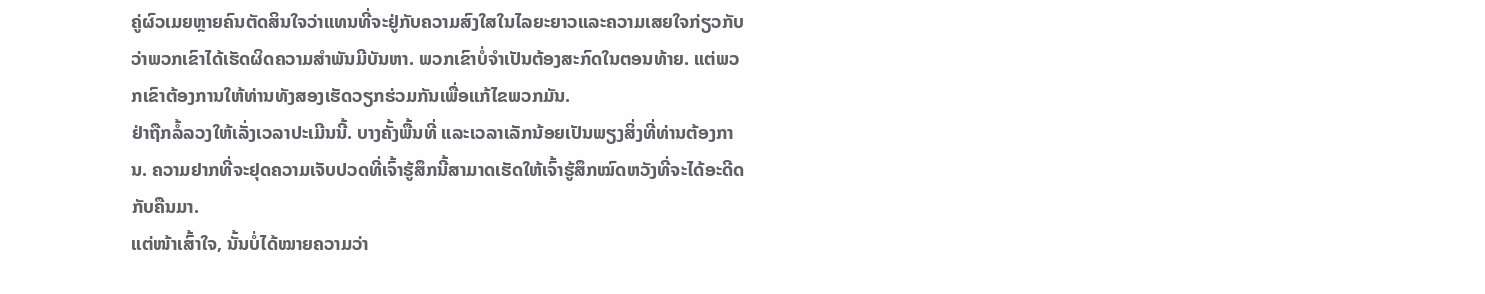ຄູ່ຜົວເມຍຫຼາຍຄົນຕັດສິນໃຈວ່າແທນທີ່ຈະຢູ່ກັບຄວາມສົງໃສໃນໄລຍະຍາວແລະຄວາມເສຍໃຈກ່ຽວກັບວ່າພວກເຂົາໄດ້ເຮັດຜິດຄວາມສໍາພັນມີບັນຫາ. ພວກເຂົາບໍ່ຈໍາເປັນຕ້ອງສະກົດໃນຕອນທ້າຍ. ແຕ່ພວກເຂົາຕ້ອງການໃຫ້ທ່ານທັງສອງເຮັດວຽກຮ່ວມກັນເພື່ອແກ້ໄຂພວກມັນ.
ຢ່າຖືກລໍ້ລວງໃຫ້ເລັ່ງເວລາປະເມີນນີ້. ບາງຄັ້ງພື້ນທີ່ ແລະເວລາເລັກນ້ອຍເປັນພຽງສິ່ງທີ່ທ່ານຕ້ອງການ. ຄວາມຢາກທີ່ຈະຢຸດຄວາມເຈັບປວດທີ່ເຈົ້າຮູ້ສຶກນີ້ສາມາດເຮັດໃຫ້ເຈົ້າຮູ້ສຶກໝົດຫວັງທີ່ຈະໄດ້ອະດີດກັບຄືນມາ.
ແຕ່ໜ້າເສົ້າໃຈ, ນັ້ນບໍ່ໄດ້ໝາຍຄວາມວ່າ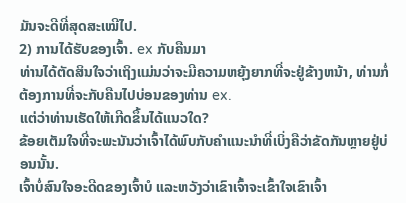ມັນຈະດີທີ່ສຸດສະເໝີໄປ.
2) ການໄດ້ຮັບຂອງເຈົ້າ. ex ກັບຄືນມາ
ທ່ານໄດ້ຕັດສິນໃຈວ່າເຖິງແມ່ນວ່າຈະມີຄວາມຫຍຸ້ງຍາກທີ່ຈະຢູ່ຂ້າງຫນ້າ, ທ່ານກໍ່ຕ້ອງການທີ່ຈະກັບຄືນໄປບ່ອນຂອງທ່ານ ex.
ແຕ່ວ່າທ່ານເຮັດໃຫ້ເກີດຂຶ້ນໄດ້ແນວໃດ?
ຂ້ອຍເຕັມໃຈທີ່ຈະພະນັນວ່າເຈົ້າໄດ້ພົບກັບຄຳແນະນຳທີ່ເບິ່ງຄືວ່າຂັດກັນຫຼາຍຢູ່ບ່ອນນັ້ນ.
ເຈົ້າບໍ່ສົນໃຈອະດີດຂອງເຈົ້າບໍ ແລະຫວັງວ່າເຂົາເຈົ້າຈະເຂົ້າໃຈເຂົາເຈົ້າ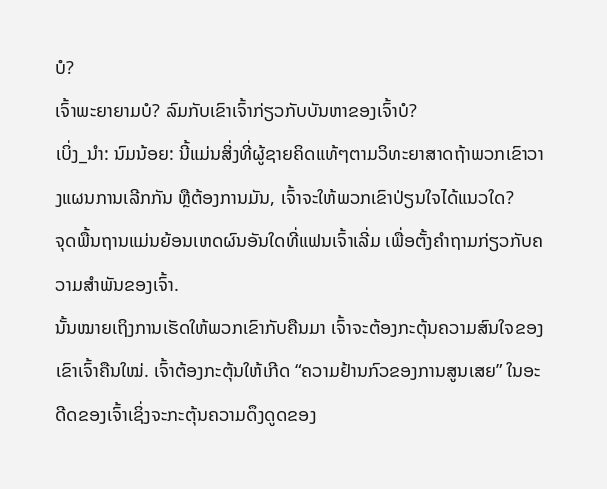ບໍ?
ເຈົ້າພະຍາຍາມບໍ? ລົມກັບເຂົາເຈົ້າກ່ຽວກັບບັນຫາຂອງເຈົ້າບໍ?
ເບິ່ງ_ນຳ: ນົມນ້ອຍ: ນີ້ແມ່ນສິ່ງທີ່ຜູ້ຊາຍຄິດແທ້ໆຕາມວິທະຍາສາດຖ້າພວກເຂົາວາງແຜນການເລີກກັນ ຫຼືຕ້ອງການມັນ, ເຈົ້າຈະໃຫ້ພວກເຂົາປ່ຽນໃຈໄດ້ແນວໃດ?
ຈຸດພື້ນຖານແມ່ນຍ້ອນເຫດຜົນອັນໃດທີ່ແຟນເຈົ້າເລີ່ມ ເພື່ອຕັ້ງຄຳຖາມກ່ຽວກັບຄວາມສຳພັນຂອງເຈົ້າ.
ນັ້ນໝາຍເຖິງການເຮັດໃຫ້ພວກເຂົາກັບຄືນມາ ເຈົ້າຈະຕ້ອງກະຕຸ້ນຄວາມສົນໃຈຂອງເຂົາເຈົ້າຄືນໃໝ່. ເຈົ້າຕ້ອງກະຕຸ້ນໃຫ້ເກີດ “ຄວາມຢ້ານກົວຂອງການສູນເສຍ” ໃນອະດີດຂອງເຈົ້າເຊິ່ງຈະກະຕຸ້ນຄວາມດຶງດູດຂອງ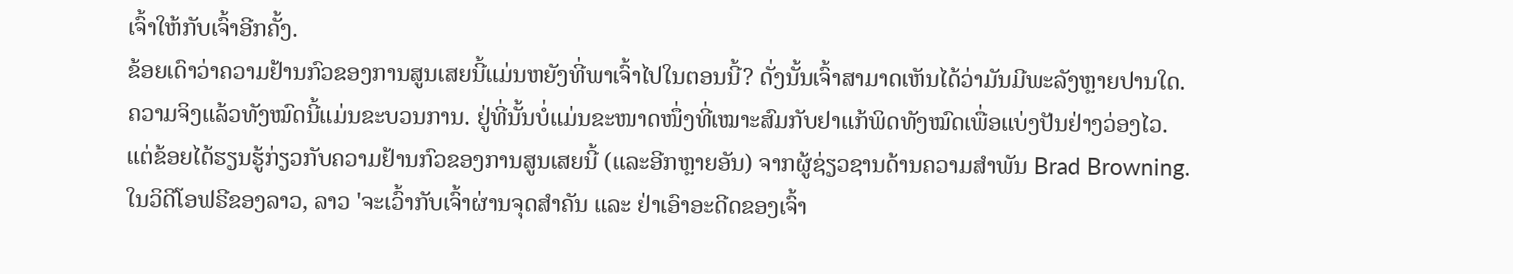ເຈົ້າໃຫ້ກັບເຈົ້າອີກຄັ້ງ.
ຂ້ອຍເດົາວ່າຄວາມຢ້ານກົວຂອງການສູນເສຍນີ້ແມ່ນຫຍັງທີ່ພາເຈົ້າໄປໃນຕອນນີ້? ດັ່ງນັ້ນເຈົ້າສາມາດເຫັນໄດ້ວ່າມັນມີພະລັງຫຼາຍປານໃດ.
ຄວາມຈິງແລ້ວທັງໝົດນີ້ແມ່ນຂະບວນການ. ຢູ່ທີ່ນັ້ນບໍ່ແມ່ນຂະໜາດໜຶ່ງທີ່ເໝາະສົມກັບຢາແກ້ພິດທັງໝົດເພື່ອແບ່ງປັນຢ່າງວ່ອງໄວ.
ແຕ່ຂ້ອຍໄດ້ຮຽນຮູ້ກ່ຽວກັບຄວາມຢ້ານກົວຂອງການສູນເສຍນີ້ (ແລະອີກຫຼາຍອັນ) ຈາກຜູ້ຊ່ຽວຊານດ້ານຄວາມສຳພັນ Brad Browning.
ໃນວິດີໂອຟຣີຂອງລາວ, ລາວ 'ຈະເວົ້າກັບເຈົ້າຜ່ານຈຸດສຳຄັນ ແລະ ຢ່າເອົາອະດີດຂອງເຈົ້າ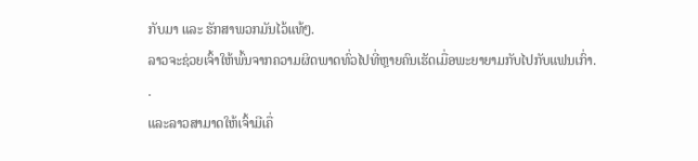ກັບມາ ແລະ ຮັກສາພວກມັນໄວ້ແທ້ໆ.
ລາວຈະຊ່ວຍເຈົ້າໃຫ້ພົ້ນຈາກຄວາມຜິດພາດທົ່ວໄປທີ່ຫຼາຍຄົນເຮັດເມື່ອພະຍາຍາມກັບໄປກັບແຟນເກົ່າ. .
ແລະລາວສາມາດໃຫ້ເຈົ້າມີເຄື່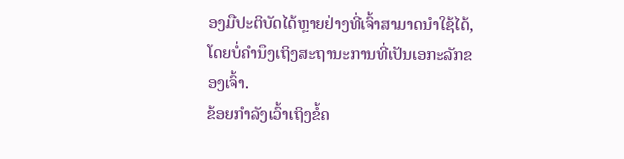ອງມືປະຕິບັດໄດ້ຫຼາຍຢ່າງທີ່ເຈົ້າສາມາດນຳໃຊ້ໄດ້, ໂດຍບໍ່ຄໍານຶງເຖິງສະຖານະການທີ່ເປັນເອກະລັກຂອງເຈົ້າ.
ຂ້ອຍກໍາລັງເວົ້າເຖິງຂໍ້ຄ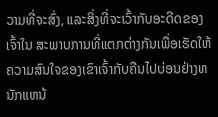ວາມທີ່ຈະສົ່ງ, ແລະສິ່ງທີ່ຈະເວົ້າກັບອະດີດຂອງເຈົ້າໃນ ສະພາບການທີ່ແຕກຕ່າງກັນເພື່ອເຮັດໃຫ້ຄວາມສົນໃຈຂອງເຂົາເຈົ້າກັບຄືນໄປບ່ອນຢ່າງຫນັກແຫນ້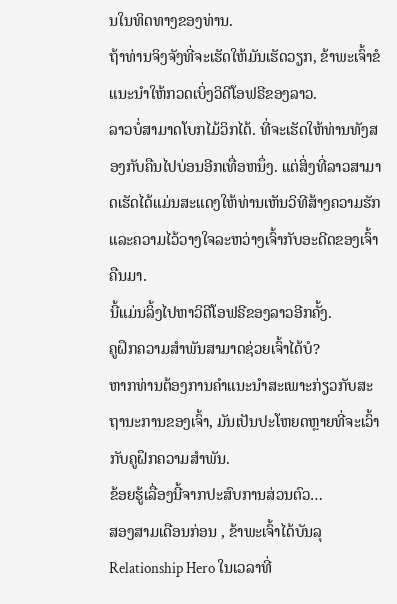ນໃນທິດທາງຂອງທ່ານ.
ຖ້າທ່ານຈິງຈັງທີ່ຈະເຮັດໃຫ້ມັນເຮັດວຽກ, ຂ້າພະເຈົ້າຂໍແນະນໍາໃຫ້ກວດເບິ່ງວິດີໂອຟຣີຂອງລາວ.
ລາວບໍ່ສາມາດໂບກໄມ້ວິກໄດ້. ທີ່ຈະເຮັດໃຫ້ທ່ານທັງສອງກັບຄືນໄປບ່ອນອີກເທື່ອຫນຶ່ງ. ແຕ່ສິ່ງທີ່ລາວສາມາດເຮັດໄດ້ແມ່ນສະແດງໃຫ້ທ່ານເຫັນວິທີສ້າງຄວາມຮັກ ແລະຄວາມໄວ້ວາງໃຈລະຫວ່າງເຈົ້າກັບອະດີດຂອງເຈົ້າຄືນມາ.
ນີ້ແມ່ນລິ້ງໄປຫາວິດີໂອຟຣີຂອງລາວອີກຄັ້ງ.
ຄູຝຶກຄວາມສຳພັນສາມາດຊ່ວຍເຈົ້າໄດ້ບໍ?
ຫາກທ່ານຕ້ອງການຄຳແນະນຳສະເພາະກ່ຽວກັບສະຖານະການຂອງເຈົ້າ, ມັນເປັນປະໂຫຍດຫຼາຍທີ່ຈະເວົ້າກັບຄູຝຶກຄວາມສຳພັນ.
ຂ້ອຍຮູ້ເລື່ອງນີ້ຈາກປະສົບການສ່ວນຕົວ…
ສອງສາມເດືອນກ່ອນ , ຂ້າພະເຈົ້າໄດ້ບັນລຸ Relationship Hero ໃນເວລາທີ່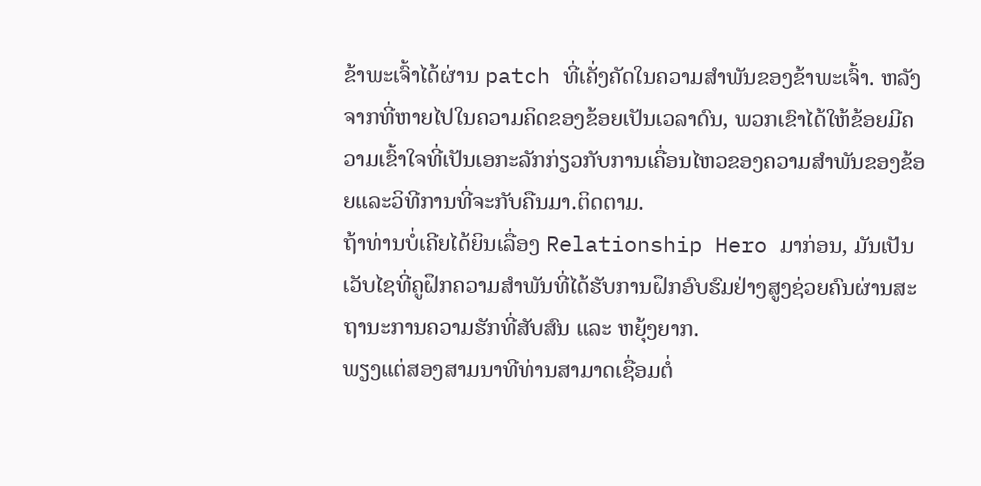ຂ້າພະເຈົ້າໄດ້ຜ່ານ patch ທີ່ເຄັ່ງຄັດໃນຄວາມສໍາພັນຂອງຂ້າພະເຈົ້າ. ຫລັງຈາກທີ່ຫາຍໄປໃນຄວາມຄິດຂອງຂ້ອຍເປັນເວລາດົນ, ພວກເຂົາໄດ້ໃຫ້ຂ້ອຍມີຄວາມເຂົ້າໃຈທີ່ເປັນເອກະລັກກ່ຽວກັບການເຄື່ອນໄຫວຂອງຄວາມສໍາພັນຂອງຂ້ອຍແລະວິທີການທີ່ຈະກັບຄືນມາ.ຕິດຕາມ.
ຖ້າທ່ານບໍ່ເຄີຍໄດ້ຍິນເລື່ອງ Relationship Hero ມາກ່ອນ, ມັນເປັນເວັບໄຊທີ່ຄູຝຶກຄວາມສຳພັນທີ່ໄດ້ຮັບການຝຶກອົບຮົມຢ່າງສູງຊ່ວຍຄົນຜ່ານສະຖານະການຄວາມຮັກທີ່ສັບສົນ ແລະ ຫຍຸ້ງຍາກ.
ພຽງແຕ່ສອງສາມນາທີທ່ານສາມາດເຊື່ອມຕໍ່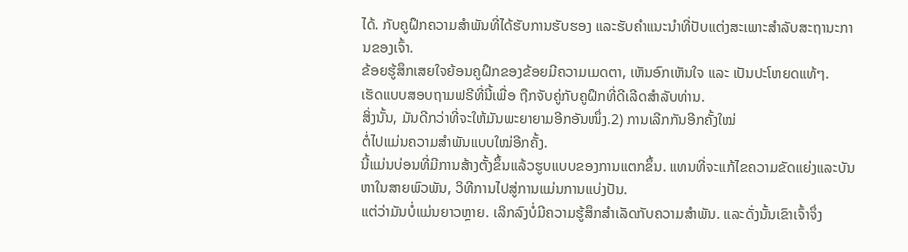ໄດ້. ກັບຄູຝຶກຄວາມສຳພັນທີ່ໄດ້ຮັບການຮັບຮອງ ແລະຮັບຄຳແນະນຳທີ່ປັບແຕ່ງສະເພາະສຳລັບສະຖານະການຂອງເຈົ້າ.
ຂ້ອຍຮູ້ສຶກເສຍໃຈຍ້ອນຄູຝຶກຂອງຂ້ອຍມີຄວາມເມດຕາ, ເຫັນອົກເຫັນໃຈ ແລະ ເປັນປະໂຫຍດແທ້ໆ.
ເຮັດແບບສອບຖາມຟຣີທີ່ນີ້ເພື່ອ ຖືກຈັບຄູ່ກັບຄູຝຶກທີ່ດີເລີດສໍາລັບທ່ານ.
ສິ່ງນັ້ນ, ມັນດີກວ່າທີ່ຈະໃຫ້ມັນພະຍາຍາມອີກອັນໜຶ່ງ.2) ການເລີກກັນອີກຄັ້ງໃໝ່
ຕໍ່ໄປແມ່ນຄວາມສຳພັນແບບໃໝ່ອີກຄັ້ງ.
ນີ້ແມ່ນບ່ອນທີ່ມີການສ້າງຕັ້ງຂຶ້ນແລ້ວຮູບແບບຂອງການແຕກຂຶ້ນ. ແທນທີ່ຈະແກ້ໄຂຄວາມຂັດແຍ່ງແລະບັນຫາໃນສາຍພົວພັນ, ວິທີການໄປສູ່ການແມ່ນການແບ່ງປັນ.
ແຕ່ວ່າມັນບໍ່ແມ່ນຍາວຫຼາຍ. ເລິກລົງບໍ່ມີຄວາມຮູ້ສຶກສໍາເລັດກັບຄວາມສໍາພັນ. ແລະດັ່ງນັ້ນເຂົາເຈົ້າຈຶ່ງ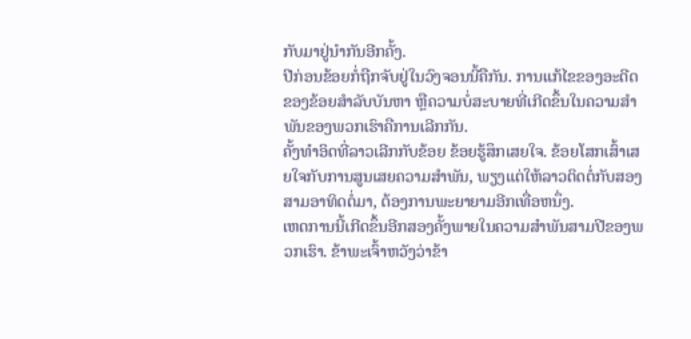ກັບມາຢູ່ນຳກັນອີກຄັ້ງ.
ປີກ່ອນຂ້ອຍກໍ່ຖືກຈັບຢູ່ໃນວົງຈອນນີ້ຄືກັນ. ການແກ້ໄຂຂອງອະດີດຂອງຂ້ອຍສຳລັບບັນຫາ ຫຼືຄວາມບໍ່ສະບາຍທີ່ເກີດຂຶ້ນໃນຄວາມສຳພັນຂອງພວກເຮົາຄືການເລີກກັນ.
ຄັ້ງທຳອິດທີ່ລາວເລີກກັບຂ້ອຍ ຂ້ອຍຮູ້ສຶກເສຍໃຈ. ຂ້ອຍໂສກເສົ້າເສຍໃຈກັບການສູນເສຍຄວາມສໍາພັນ, ພຽງແຕ່ໃຫ້ລາວຕິດຕໍ່ກັບສອງສາມອາທິດຕໍ່ມາ, ຕ້ອງການພະຍາຍາມອີກເທື່ອຫນຶ່ງ.
ເຫດການນີ້ເກີດຂຶ້ນອີກສອງຄັ້ງພາຍໃນຄວາມສຳພັນສາມປີຂອງພວກເຮົາ. ຂ້າພະເຈົ້າຫວັງວ່າຂ້າ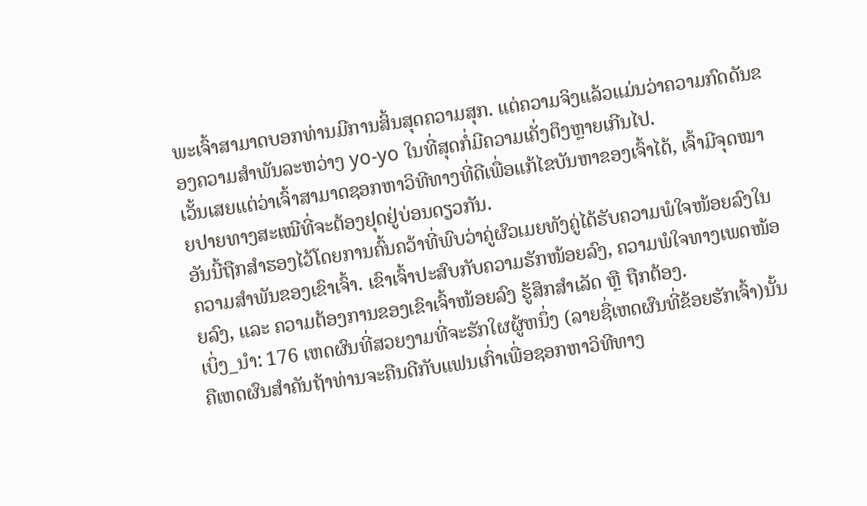ພະເຈົ້າສາມາດບອກທ່ານມີການສິ້ນສຸດຄວາມສຸກ. ແຕ່ຄວາມຈິງແລ້ວແມ່ນວ່າຄວາມກົດດັນຂອງຄວາມສຳພັນລະຫວ່າງ yo-yo ໃນທີ່ສຸດກໍ່ມີຄວາມເຄັ່ງຕຶງຫຼາຍເກີນໄປ.
ເວັ້ນເສຍແຕ່ວ່າເຈົ້າສາມາດຊອກຫາວິທີທາງທີ່ດີເພື່ອແກ້ໄຂບັນຫາຂອງເຈົ້າໄດ້, ເຈົ້າມີຈຸດໝາຍປາຍທາງສະເໝີທີ່ຈະຕ້ອງຢຸດຢູ່ບ່ອນດຽວກັນ.
ອັນນີ້ຖືກສຳຮອງໄວ້ໂດຍການຄົ້ນຄວ້າທີ່ພົບວ່າຄູ່ຜົວເມຍທັງຄູ່ໄດ້ຮັບຄວາມພໍໃຈໜ້ອຍລົງໃນຄວາມສຳພັນຂອງເຂົາເຈົ້າ. ເຂົາເຈົ້າປະສົບກັບຄວາມຮັກໜ້ອຍລົງ, ຄວາມພໍໃຈທາງເພດໜ້ອຍລົງ, ແລະ ຄວາມຕ້ອງການຂອງເຂົາເຈົ້າໜ້ອຍລົງ ຮູ້ສຶກສຳເລັດ ຫຼື ຖືກຕ້ອງ.
ເບິ່ງ_ນຳ: 176 ເຫດຜົນທີ່ສວຍງາມທີ່ຈະຮັກໃຜຜູ້ຫນຶ່ງ (ລາຍຊື່ເຫດຜົນທີ່ຂ້ອຍຮັກເຈົ້າ)ນັ້ນຄືເຫດຜົນສຳຄັນຖ້າທ່ານຈະຄືນດີກັບແຟນເກົ່າເພື່ອຊອກຫາວິທີທາງ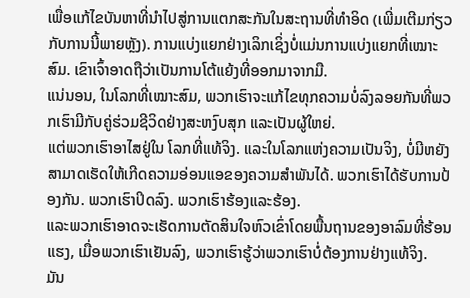ເພື່ອແກ້ໄຂບັນຫາທີ່ນໍາໄປສູ່ການແຕກສະກັນໃນສະຖານທີ່ທໍາອິດ (ເພີ່ມເຕີມກ່ຽວກັບການນີ້ພາຍຫຼັງ). ການແບ່ງແຍກຢ່າງເລິກເຊິ່ງບໍ່ແມ່ນການແບ່ງແຍກທີ່ເໝາະສົມ. ເຂົາເຈົ້າອາດຖືວ່າເປັນການໂຕ້ແຍ້ງທີ່ອອກມາຈາກມື.
ແນ່ນອນ, ໃນໂລກທີ່ເໝາະສົມ, ພວກເຮົາຈະແກ້ໄຂທຸກຄວາມບໍ່ລົງລອຍກັນທີ່ພວກເຮົາມີກັບຄູ່ຮ່ວມຊີວິດຢ່າງສະຫງົບສຸກ ແລະເປັນຜູ້ໃຫຍ່.
ແຕ່ພວກເຮົາອາໄສຢູ່ໃນ ໂລກທີ່ແທ້ຈິງ. ແລະໃນໂລກແຫ່ງຄວາມເປັນຈິງ, ບໍ່ມີຫຍັງສາມາດເຮັດໃຫ້ເກີດຄວາມອ່ອນແອຂອງຄວາມສຳພັນໄດ້. ພວກເຮົາໄດ້ຮັບການປ້ອງກັນ. ພວກເຮົາປິດລົງ. ພວກເຮົາຮ້ອງແລະຮ້ອງ.
ແລະພວກເຮົາອາດຈະເຮັດການຕັດສິນໃຈຫົວເຂົ່າໂດຍພື້ນຖານຂອງອາລົມທີ່ຮ້ອນແຮງ, ເມື່ອພວກເຮົາເຢັນລົງ, ພວກເຮົາຮູ້ວ່າພວກເຮົາບໍ່ຕ້ອງການຢ່າງແທ້ຈິງ.
ມັນ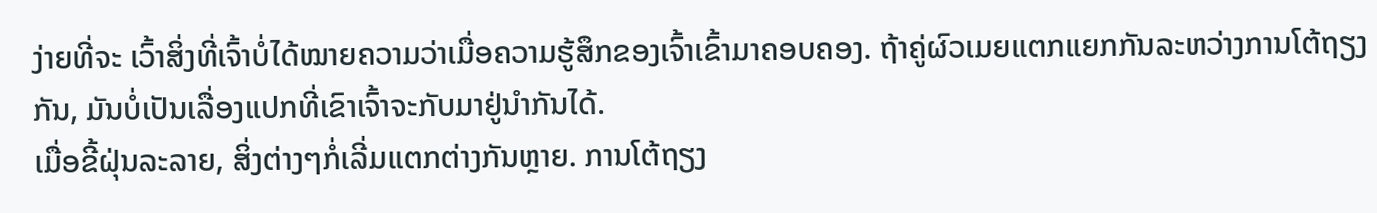ງ່າຍທີ່ຈະ ເວົ້າສິ່ງທີ່ເຈົ້າບໍ່ໄດ້ໝາຍຄວາມວ່າເມື່ອຄວາມຮູ້ສຶກຂອງເຈົ້າເຂົ້າມາຄອບຄອງ. ຖ້າຄູ່ຜົວເມຍແຕກແຍກກັນລະຫວ່າງການໂຕ້ຖຽງກັນ, ມັນບໍ່ເປັນເລື່ອງແປກທີ່ເຂົາເຈົ້າຈະກັບມາຢູ່ນຳກັນໄດ້.
ເມື່ອຂີ້ຝຸ່ນລະລາຍ, ສິ່ງຕ່າງໆກໍ່ເລີ່ມແຕກຕ່າງກັນຫຼາຍ. ການໂຕ້ຖຽງ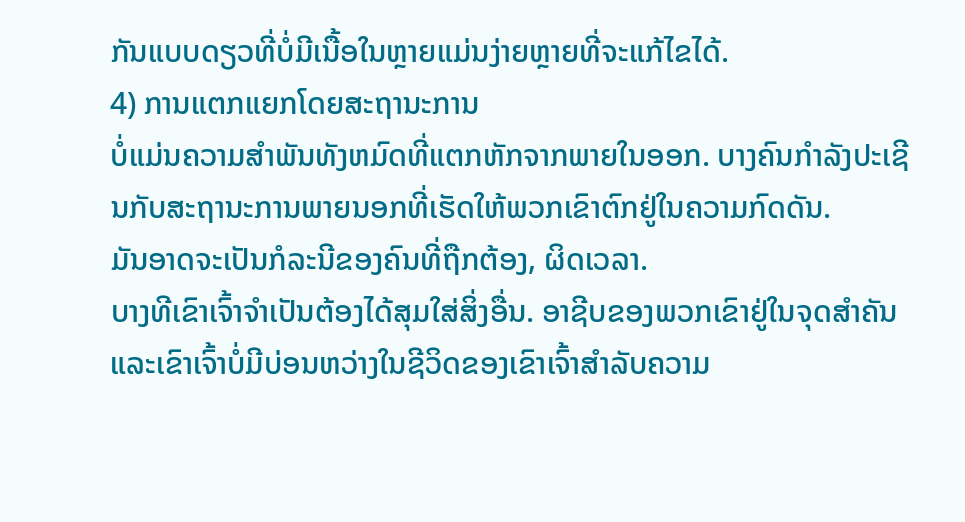ກັນແບບດຽວທີ່ບໍ່ມີເນື້ອໃນຫຼາຍແມ່ນງ່າຍຫຼາຍທີ່ຈະແກ້ໄຂໄດ້.
4) ການແຕກແຍກໂດຍສະຖານະການ
ບໍ່ແມ່ນຄວາມສໍາພັນທັງຫມົດທີ່ແຕກຫັກຈາກພາຍໃນອອກ. ບາງຄົນກໍາລັງປະເຊີນກັບສະຖານະການພາຍນອກທີ່ເຮັດໃຫ້ພວກເຂົາຕົກຢູ່ໃນຄວາມກົດດັນ.
ມັນອາດຈະເປັນກໍລະນີຂອງຄົນທີ່ຖືກຕ້ອງ, ຜິດເວລາ.
ບາງທີເຂົາເຈົ້າຈໍາເປັນຕ້ອງໄດ້ສຸມໃສ່ສິ່ງອື່ນ. ອາຊີບຂອງພວກເຂົາຢູ່ໃນຈຸດສໍາຄັນ ແລະເຂົາເຈົ້າບໍ່ມີບ່ອນຫວ່າງໃນຊີວິດຂອງເຂົາເຈົ້າສໍາລັບຄວາມ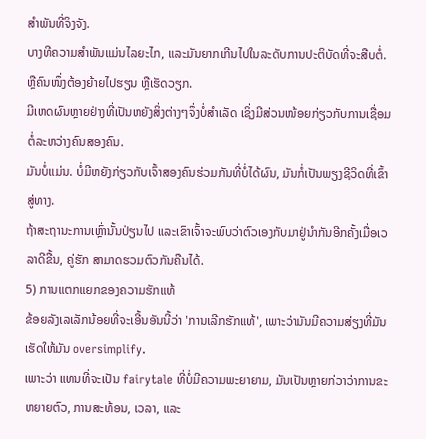ສໍາພັນທີ່ຈິງຈັງ.
ບາງທີຄວາມສຳພັນແມ່ນໄລຍະໄກ, ແລະມັນຍາກເກີນໄປໃນລະດັບການປະຕິບັດທີ່ຈະສືບຕໍ່. ຫຼືຄົນໜຶ່ງຕ້ອງຍ້າຍໄປຮຽນ ຫຼືເຮັດວຽກ.
ມີເຫດຜົນຫຼາຍຢ່າງທີ່ເປັນຫຍັງສິ່ງຕ່າງໆຈຶ່ງບໍ່ສຳເລັດ ເຊິ່ງມີສ່ວນໜ້ອຍກ່ຽວກັບການເຊື່ອມຕໍ່ລະຫວ່າງຄົນສອງຄົນ.
ມັນບໍ່ແມ່ນ. ບໍ່ມີຫຍັງກ່ຽວກັບເຈົ້າສອງຄົນຮ່ວມກັນທີ່ບໍ່ໄດ້ຜົນ, ມັນກໍ່ເປັນພຽງຊີວິດທີ່ເຂົ້າສູ່ທາງ.
ຖ້າສະຖານະການເຫຼົ່ານັ້ນປ່ຽນໄປ ແລະເຂົາເຈົ້າຈະພົບວ່າຕົວເອງກັບມາຢູ່ນຳກັນອີກຄັ້ງເມື່ອເວລາດີຂື້ນ, ຄູ່ຮັກ ສາມາດຮວມຕົວກັນຄືນໄດ້.
5) ການແຕກແຍກຂອງຄວາມຮັກແທ້
ຂ້ອຍລັງເລເລັກນ້ອຍທີ່ຈະເອີ້ນອັນນີ້ວ່າ 'ການເລີກຮັກແທ້', ເພາະວ່າມັນມີຄວາມສ່ຽງທີ່ມັນເຮັດໃຫ້ມັນ oversimplify.
ເພາະວ່າ ແທນທີ່ຈະເປັນ fairytale ທີ່ບໍ່ມີຄວາມພະຍາຍາມ, ມັນເປັນຫຼາຍກ່ວາວ່າການຂະຫຍາຍຕົວ, ການສະທ້ອນ, ເວລາ, ແລະ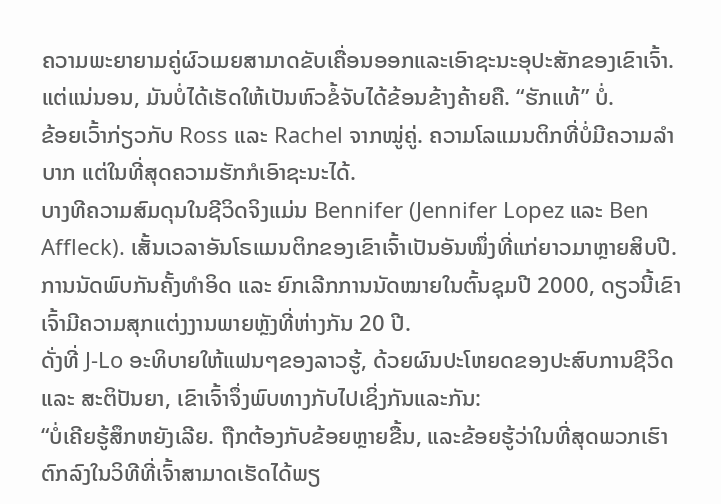ຄວາມພະຍາຍາມຄູ່ຜົວເມຍສາມາດຂັບເຄື່ອນອອກແລະເອົາຊະນະອຸປະສັກຂອງເຂົາເຈົ້າ.
ແຕ່ແນ່ນອນ, ມັນບໍ່ໄດ້ເຮັດໃຫ້ເປັນຫົວຂໍ້ຈັບໄດ້ຂ້ອນຂ້າງຄ້າຍຄື. “ຮັກແທ້” ບໍ່.
ຂ້ອຍເວົ້າກ່ຽວກັບ Ross ແລະ Rachel ຈາກໝູ່ຄູ່. ຄວາມໂລແມນຕິກທີ່ບໍ່ມີຄວາມລຳບາກ ແຕ່ໃນທີ່ສຸດຄວາມຮັກກໍເອົາຊະນະໄດ້.
ບາງທີຄວາມສົມດຸນໃນຊີວິດຈິງແມ່ນ Bennifer (Jennifer Lopez ແລະ Ben Affleck). ເສັ້ນເວລາອັນໂຣແມນຕິກຂອງເຂົາເຈົ້າເປັນອັນໜຶ່ງທີ່ແກ່ຍາວມາຫຼາຍສິບປີ.
ການນັດພົບກັນຄັ້ງທຳອິດ ແລະ ຍົກເລີກການນັດໝາຍໃນຕົ້ນຊຸມປີ 2000, ດຽວນີ້ເຂົາເຈົ້າມີຄວາມສຸກແຕ່ງງານພາຍຫຼັງທີ່ຫ່າງກັນ 20 ປີ.
ດັ່ງທີ່ J-Lo ອະທິບາຍໃຫ້ແຟນໆຂອງລາວຮູ້, ດ້ວຍຜົນປະໂຫຍດຂອງປະສົບການຊີວິດ ແລະ ສະຕິປັນຍາ, ເຂົາເຈົ້າຈຶ່ງພົບທາງກັບໄປເຊິ່ງກັນແລະກັນ:
“ບໍ່ເຄີຍຮູ້ສຶກຫຍັງເລີຍ. ຖືກຕ້ອງກັບຂ້ອຍຫຼາຍຂື້ນ, ແລະຂ້ອຍຮູ້ວ່າໃນທີ່ສຸດພວກເຮົາຕົກລົງໃນວິທີທີ່ເຈົ້າສາມາດເຮັດໄດ້ພຽ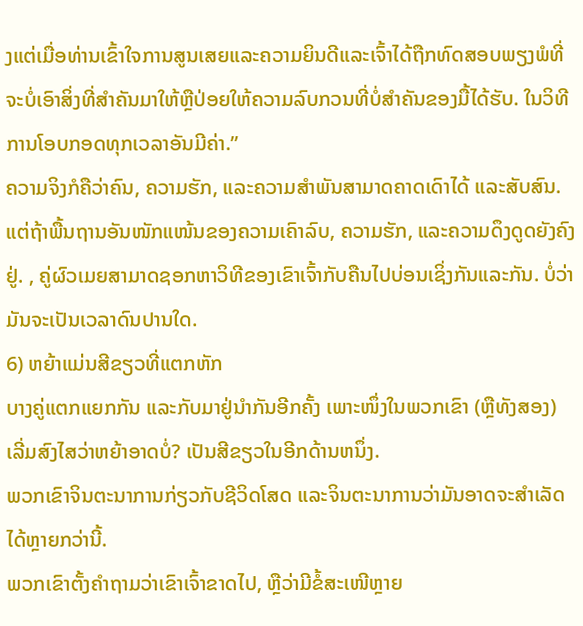ງແຕ່ເມື່ອທ່ານເຂົ້າໃຈການສູນເສຍແລະຄວາມຍິນດີແລະເຈົ້າໄດ້ຖືກທົດສອບພຽງພໍທີ່ຈະບໍ່ເອົາສິ່ງທີ່ສໍາຄັນມາໃຫ້ຫຼືປ່ອຍໃຫ້ຄວາມລົບກວນທີ່ບໍ່ສໍາຄັນຂອງມື້ໄດ້ຮັບ. ໃນວິທີການໂອບກອດທຸກເວລາອັນມີຄ່າ.”
ຄວາມຈິງກໍຄືວ່າຄົນ, ຄວາມຮັກ, ແລະຄວາມສຳພັນສາມາດຄາດເດົາໄດ້ ແລະສັບສົນ.
ແຕ່ຖ້າພື້ນຖານອັນໜັກແໜ້ນຂອງຄວາມເຄົາລົບ, ຄວາມຮັກ, ແລະຄວາມດຶງດູດຍັງຄົງຢູ່. , ຄູ່ຜົວເມຍສາມາດຊອກຫາວິທີຂອງເຂົາເຈົ້າກັບຄືນໄປບ່ອນເຊິ່ງກັນແລະກັນ. ບໍ່ວ່າມັນຈະເປັນເວລາດົນປານໃດ.
6) ຫຍ້າແມ່ນສີຂຽວທີ່ແຕກຫັກ
ບາງຄູ່ແຕກແຍກກັນ ແລະກັບມາຢູ່ນຳກັນອີກຄັ້ງ ເພາະໜຶ່ງໃນພວກເຂົາ (ຫຼືທັງສອງ) ເລີ່ມສົງໄສວ່າຫຍ້າອາດບໍ່? ເປັນສີຂຽວໃນອີກດ້ານຫນຶ່ງ.
ພວກເຂົາຈິນຕະນາການກ່ຽວກັບຊີວິດໂສດ ແລະຈິນຕະນາການວ່າມັນອາດຈະສຳເລັດໄດ້ຫຼາຍກວ່ານີ້.
ພວກເຂົາຕັ້ງຄຳຖາມວ່າເຂົາເຈົ້າຂາດໄປ, ຫຼືວ່າມີຂໍ້ສະເໜີຫຼາຍ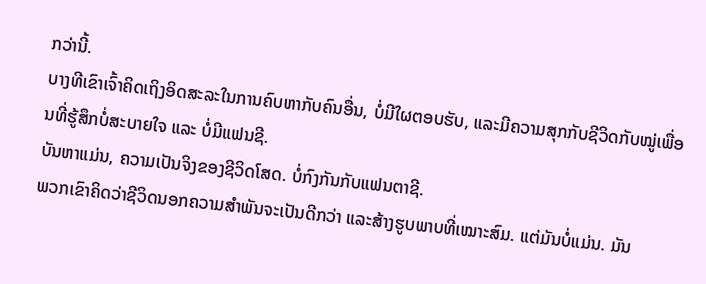ກວ່ານີ້.
ບາງທີເຂົາເຈົ້າຄິດເຖິງອິດສະລະໃນການຄົບຫາກັບຄົນອື່ນ, ບໍ່ມີໃຜຕອບຮັບ, ແລະມີຄວາມສຸກກັບຊີວິດກັບໝູ່ເພື່ອນທີ່ຮູ້ສຶກບໍ່ສະບາຍໃຈ ແລະ ບໍ່ມີແຟນຊີ.
ບັນຫາແມ່ນ, ຄວາມເປັນຈິງຂອງຊີວິດໂສດ. ບໍ່ກົງກັນກັບແຟນຕາຊີ.
ພວກເຂົາຄິດວ່າຊີວິດນອກຄວາມສຳພັນຈະເປັນດີກວ່າ ແລະສ້າງຮູບພາບທີ່ເໝາະສົມ. ແຕ່ມັນບໍ່ແມ່ນ. ມັນ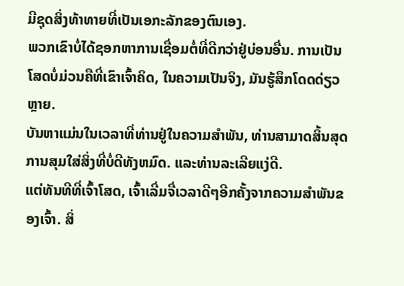ມີຊຸດສິ່ງທ້າທາຍທີ່ເປັນເອກະລັກຂອງຕົນເອງ.
ພວກເຂົາບໍ່ໄດ້ຊອກຫາການເຊື່ອມຕໍ່ທີ່ດີກວ່າຢູ່ບ່ອນອື່ນ. ການເປັນໂສດບໍ່ມ່ວນຄືທີ່ເຂົາເຈົ້າຄິດ, ໃນຄວາມເປັນຈິງ, ມັນຮູ້ສຶກໂດດດ່ຽວຫຼາຍ.
ບັນຫາແມ່ນໃນເວລາທີ່ທ່ານຢູ່ໃນຄວາມສໍາພັນ, ທ່ານສາມາດສິ້ນສຸດການສຸມໃສ່ສິ່ງທີ່ບໍ່ດີທັງຫມົດ. ແລະທ່ານລະເລີຍແງ່ດີ.
ແຕ່ທັນທີທີ່ເຈົ້າໂສດ, ເຈົ້າເລີ່ມຈື່ເວລາດີໆອີກຄັ້ງຈາກຄວາມສຳພັນຂອງເຈົ້າ. ສິ່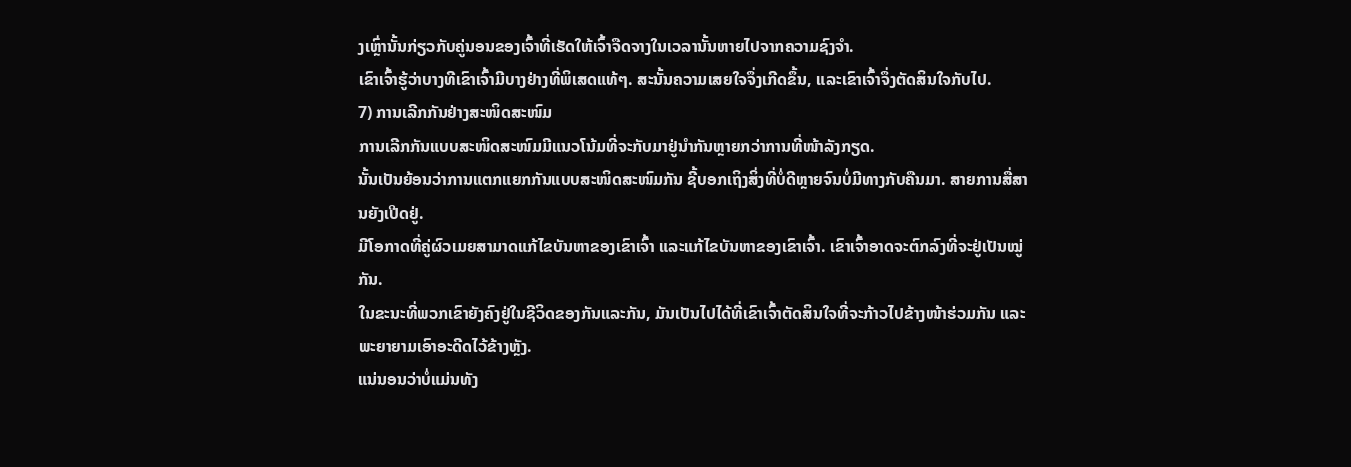ງເຫຼົ່ານັ້ນກ່ຽວກັບຄູ່ນອນຂອງເຈົ້າທີ່ເຮັດໃຫ້ເຈົ້າຈືດຈາງໃນເວລານັ້ນຫາຍໄປຈາກຄວາມຊົງຈໍາ.
ເຂົາເຈົ້າຮູ້ວ່າບາງທີເຂົາເຈົ້າມີບາງຢ່າງທີ່ພິເສດແທ້ໆ. ສະນັ້ນຄວາມເສຍໃຈຈຶ່ງເກີດຂຶ້ນ, ແລະເຂົາເຈົ້າຈຶ່ງຕັດສິນໃຈກັບໄປ.
7) ການເລີກກັນຢ່າງສະໜິດສະໜົມ
ການເລີກກັນແບບສະໜິດສະໜົມມີແນວໂນ້ມທີ່ຈະກັບມາຢູ່ນຳກັນຫຼາຍກວ່າການທີ່ໜ້າລັງກຽດ.
ນັ້ນເປັນຍ້ອນວ່າການແຕກແຍກກັນແບບສະໜິດສະໜົມກັນ ຊີ້ບອກເຖິງສິ່ງທີ່ບໍ່ດີຫຼາຍຈົນບໍ່ມີທາງກັບຄືນມາ. ສາຍການສື່ສານຍັງເປີດຢູ່.
ມີໂອກາດທີ່ຄູ່ຜົວເມຍສາມາດແກ້ໄຂບັນຫາຂອງເຂົາເຈົ້າ ແລະແກ້ໄຂບັນຫາຂອງເຂົາເຈົ້າ. ເຂົາເຈົ້າອາດຈະຕົກລົງທີ່ຈະຢູ່ເປັນໝູ່ກັນ.
ໃນຂະນະທີ່ພວກເຂົາຍັງຄົງຢູ່ໃນຊີວິດຂອງກັນແລະກັນ, ມັນເປັນໄປໄດ້ທີ່ເຂົາເຈົ້າຕັດສິນໃຈທີ່ຈະກ້າວໄປຂ້າງໜ້າຮ່ວມກັນ ແລະພະຍາຍາມເອົາອະດີດໄວ້ຂ້າງຫຼັງ.
ແນ່ນອນວ່າບໍ່ແມ່ນທັງ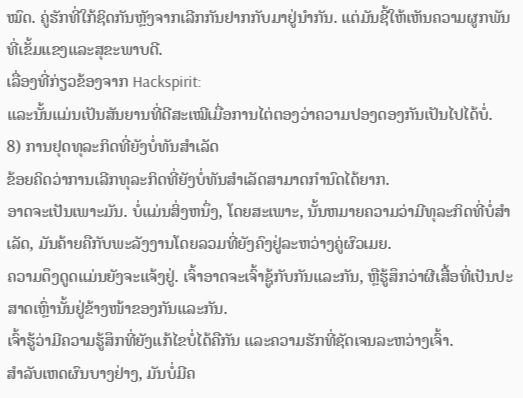ໝົດ. ຄູ່ຮັກທີ່ໃກ້ຊິດກັນຫຼັງຈາກເລີກກັນຢາກກັບມາຢູ່ນຳກັນ. ແຕ່ມັນຊີ້ໃຫ້ເຫັນຄວາມຜູກພັນທີ່ເຂັ້ມແຂງແລະສຸຂະພາບດີ.
ເລື່ອງທີ່ກ່ຽວຂ້ອງຈາກ Hackspirit:
ແລະນັ້ນແມ່ນເປັນສັນຍານທີ່ດີສະເໝີເມື່ອການໄຕ່ຕອງວ່າຄວາມປອງດອງກັນເປັນໄປໄດ້ບໍ່.
8) ການຢຸດທຸລະກິດທີ່ຍັງບໍ່ທັນສຳເລັດ
ຂ້ອຍຄິດວ່າການເລີກທຸລະກິດທີ່ຍັງບໍ່ທັນສຳເລັດສາມາດກຳນົດໄດ້ຍາກ.
ອາດຈະເປັນເພາະມັນ. ບໍ່ແມ່ນສິ່ງຫນຶ່ງ, ໂດຍສະເພາະ, ນັ້ນຫມາຍຄວາມວ່າມີທຸລະກິດທີ່ບໍ່ສໍາເລັດ, ມັນຄ້າຍຄືກັບພະລັງງານໂດຍລວມທີ່ຍັງຄົງຢູ່ລະຫວ່າງຄູ່ຜົວເມຍ.
ຄວາມດຶງດູດແມ່ນຍັງຈະແຈ້ງຢູ່. ເຈົ້າອາດຈະເຈົ້າຊູ້ກັບກັນແລະກັນ, ຫຼືຮູ້ສຶກວ່າຜີເສື້ອທີ່ເປັນປະສາດເຫຼົ່ານັ້ນຢູ່ຂ້າງໜ້າຂອງກັນແລະກັນ.
ເຈົ້າຮູ້ວ່າມີຄວາມຮູ້ສຶກທີ່ຍັງແກ້ໄຂບໍ່ໄດ້ຄືກັນ ແລະຄວາມຮັກທີ່ຊັດເຈນລະຫວ່າງເຈົ້າ.
ສໍາລັບເຫດຜົນບາງຢ່າງ, ມັນບໍ່ມີຄ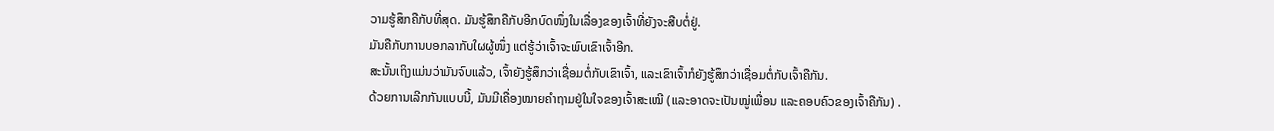ວາມຮູ້ສຶກຄືກັບທີ່ສຸດ. ມັນຮູ້ສຶກຄືກັບອີກບົດໜຶ່ງໃນເລື່ອງຂອງເຈົ້າທີ່ຍັງຈະສືບຕໍ່ຢູ່.
ມັນຄືກັບການບອກລາກັບໃຜຜູ້ໜຶ່ງ ແຕ່ຮູ້ວ່າເຈົ້າຈະພົບເຂົາເຈົ້າອີກ.
ສະນັ້ນເຖິງແມ່ນວ່າມັນຈົບແລ້ວ, ເຈົ້າຍັງຮູ້ສຶກວ່າເຊື່ອມຕໍ່ກັບເຂົາເຈົ້າ, ແລະເຂົາເຈົ້າກໍຍັງຮູ້ສຶກວ່າເຊື່ອມຕໍ່ກັບເຈົ້າຄືກັນ.
ດ້ວຍການເລີກກັນແບບນີ້, ມັນມີເຄື່ອງໝາຍຄຳຖາມຢູ່ໃນໃຈຂອງເຈົ້າສະເໝີ (ແລະອາດຈະເປັນໝູ່ເພື່ອນ ແລະຄອບຄົວຂອງເຈົ້າຄືກັນ) .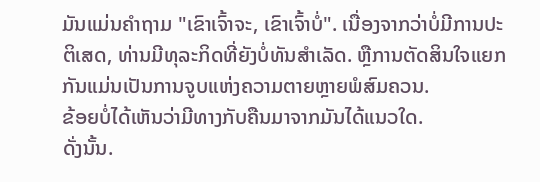ມັນແມ່ນຄຳຖາມ "ເຂົາເຈົ້າຈະ, ເຂົາເຈົ້າບໍ່". ເນື່ອງຈາກວ່າບໍ່ມີການປະຕິເສດ, ທ່ານມີທຸລະກິດທີ່ຍັງບໍ່ທັນສໍາເລັດ. ຫຼືການຕັດສິນໃຈແຍກກັນແມ່ນເປັນການຈູບແຫ່ງຄວາມຕາຍຫຼາຍພໍສົມຄວນ.
ຂ້ອຍບໍ່ໄດ້ເຫັນວ່າມີທາງກັບຄືນມາຈາກມັນໄດ້ແນວໃດ.
ດັ່ງນັ້ນ.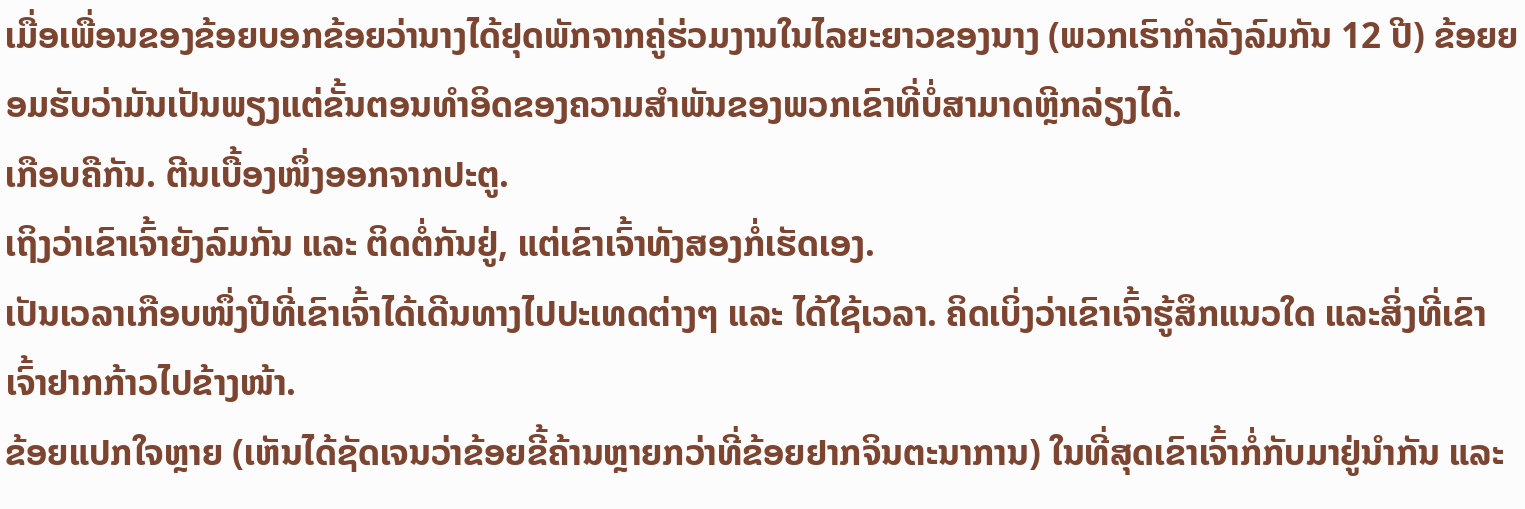ເມື່ອເພື່ອນຂອງຂ້ອຍບອກຂ້ອຍວ່ານາງໄດ້ຢຸດພັກຈາກຄູ່ຮ່ວມງານໃນໄລຍະຍາວຂອງນາງ (ພວກເຮົາກໍາລັງລົມກັນ 12 ປີ) ຂ້ອຍຍອມຮັບວ່າມັນເປັນພຽງແຕ່ຂັ້ນຕອນທໍາອິດຂອງຄວາມສໍາພັນຂອງພວກເຂົາທີ່ບໍ່ສາມາດຫຼີກລ່ຽງໄດ້.
ເກືອບຄືກັນ. ຕີນເບື້ອງໜຶ່ງອອກຈາກປະຕູ.
ເຖິງວ່າເຂົາເຈົ້າຍັງລົມກັນ ແລະ ຕິດຕໍ່ກັນຢູ່, ແຕ່ເຂົາເຈົ້າທັງສອງກໍ່ເຮັດເອງ.
ເປັນເວລາເກືອບໜຶ່ງປີທີ່ເຂົາເຈົ້າໄດ້ເດີນທາງໄປປະເທດຕ່າງໆ ແລະ ໄດ້ໃຊ້ເວລາ. ຄິດເບິ່ງວ່າເຂົາເຈົ້າຮູ້ສຶກແນວໃດ ແລະສິ່ງທີ່ເຂົາເຈົ້າຢາກກ້າວໄປຂ້າງໜ້າ.
ຂ້ອຍແປກໃຈຫຼາຍ (ເຫັນໄດ້ຊັດເຈນວ່າຂ້ອຍຂີ້ຄ້ານຫຼາຍກວ່າທີ່ຂ້ອຍຢາກຈິນຕະນາການ) ໃນທີ່ສຸດເຂົາເຈົ້າກໍ່ກັບມາຢູ່ນຳກັນ ແລະ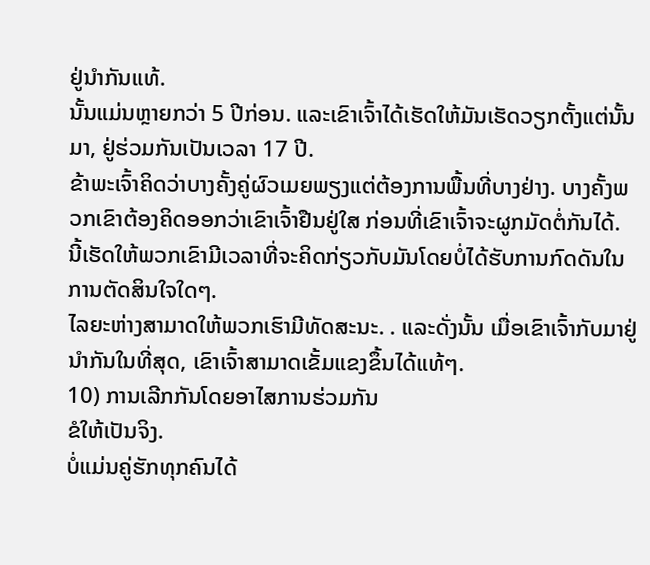ຢູ່ນຳກັນແທ້.
ນັ້ນແມ່ນຫຼາຍກວ່າ 5 ປີກ່ອນ. ແລະເຂົາເຈົ້າໄດ້ເຮັດໃຫ້ມັນເຮັດວຽກຕັ້ງແຕ່ນັ້ນມາ, ຢູ່ຮ່ວມກັນເປັນເວລາ 17 ປີ.
ຂ້າພະເຈົ້າຄິດວ່າບາງຄັ້ງຄູ່ຜົວເມຍພຽງແຕ່ຕ້ອງການພື້ນທີ່ບາງຢ່າງ. ບາງຄັ້ງພວກເຂົາຕ້ອງຄິດອອກວ່າເຂົາເຈົ້າຢືນຢູ່ໃສ ກ່ອນທີ່ເຂົາເຈົ້າຈະຜູກມັດຕໍ່ກັນໄດ້.
ນີ້ເຮັດໃຫ້ພວກເຂົາມີເວລາທີ່ຈະຄິດກ່ຽວກັບມັນໂດຍບໍ່ໄດ້ຮັບການກົດດັນໃນການຕັດສິນໃຈໃດໆ.
ໄລຍະຫ່າງສາມາດໃຫ້ພວກເຮົາມີທັດສະນະ. . ແລະດັ່ງນັ້ນ ເມື່ອເຂົາເຈົ້າກັບມາຢູ່ນຳກັນໃນທີ່ສຸດ, ເຂົາເຈົ້າສາມາດເຂັ້ມແຂງຂຶ້ນໄດ້ແທ້ໆ.
10) ການເລີກກັນໂດຍອາໄສການຮ່ວມກັນ
ຂໍໃຫ້ເປັນຈິງ.
ບໍ່ແມ່ນຄູ່ຮັກທຸກຄົນໄດ້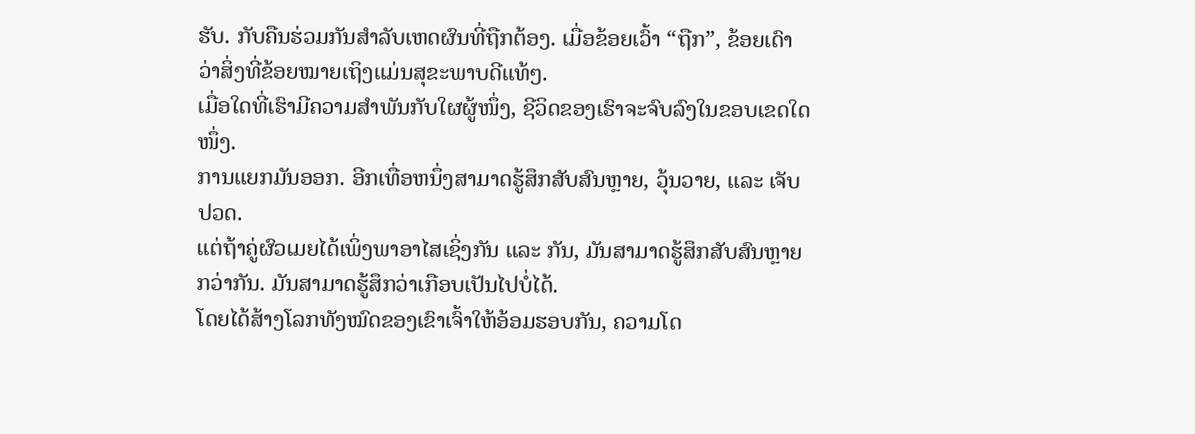ຮັບ. ກັບຄືນຮ່ວມກັນສໍາລັບເຫດຜົນທີ່ຖືກຕ້ອງ. ເມື່ອຂ້ອຍເວົ້າ “ຖືກ”, ຂ້ອຍເດົາວ່າສິ່ງທີ່ຂ້ອຍໝາຍເຖິງແມ່ນສຸຂະພາບດີແທ້ໆ.
ເມື່ອໃດທີ່ເຮົາມີຄວາມສໍາພັນກັບໃຜຜູ້ໜຶ່ງ, ຊີວິດຂອງເຮົາຈະຈົບລົງໃນຂອບເຂດໃດໜຶ່ງ.
ການແຍກມັນອອກ. ອີກເທື່ອຫນຶ່ງສາມາດຮູ້ສຶກສັບສົນຫຼາຍ, ວຸ້ນວາຍ, ແລະ ເຈັບປວດ.
ແຕ່ຖ້າຄູ່ຜົວເມຍໄດ້ເພິ່ງພາອາໄສເຊິ່ງກັນ ແລະ ກັນ, ມັນສາມາດຮູ້ສຶກສັບສົນຫຼາຍກວ່າກັນ. ມັນສາມາດຮູ້ສຶກວ່າເກືອບເປັນໄປບໍ່ໄດ້.
ໂດຍໄດ້ສ້າງໂລກທັງໝົດຂອງເຂົາເຈົ້າໃຫ້ອ້ອມຮອບກັນ, ຄວາມໂດ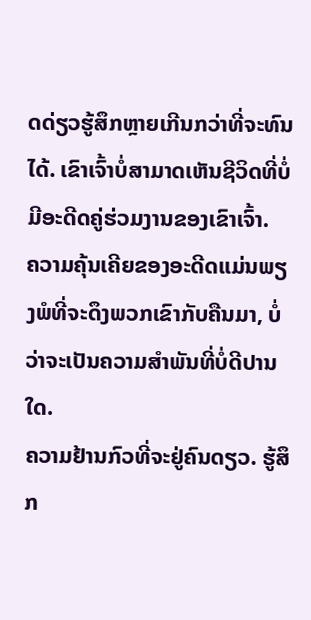ດດ່ຽວຮູ້ສຶກຫຼາຍເກີນກວ່າທີ່ຈະທົນໄດ້. ເຂົາເຈົ້າບໍ່ສາມາດເຫັນຊີວິດທີ່ບໍ່ມີອະດີດຄູ່ຮ່ວມງານຂອງເຂົາເຈົ້າ.
ຄວາມຄຸ້ນເຄີຍຂອງອະດີດແມ່ນພຽງພໍທີ່ຈະດຶງພວກເຂົາກັບຄືນມາ, ບໍ່ວ່າຈະເປັນຄວາມສໍາພັນທີ່ບໍ່ດີປານໃດ.
ຄວາມຢ້ານກົວທີ່ຈະຢູ່ຄົນດຽວ. ຮູ້ສຶກ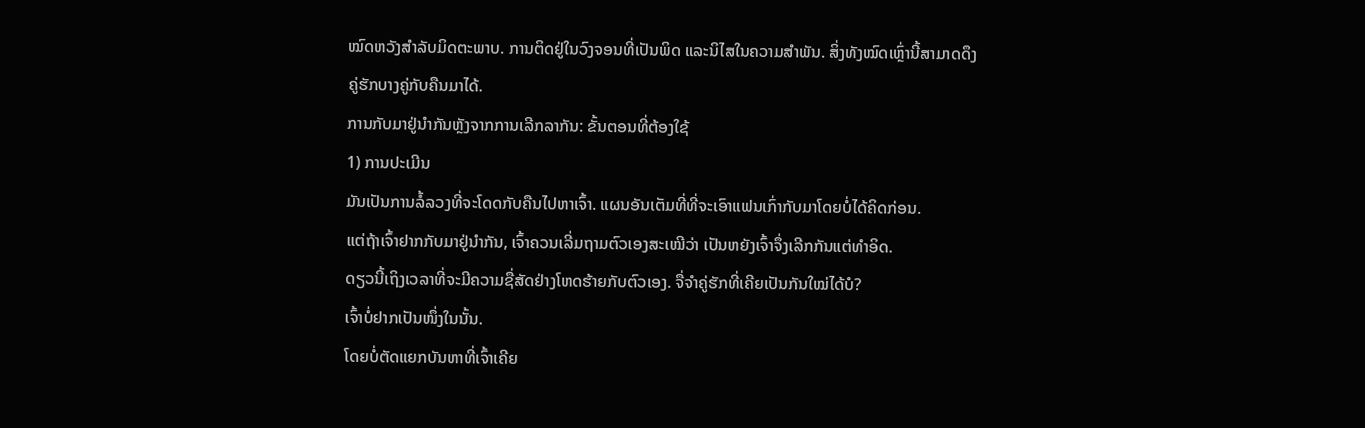ໝົດຫວັງສຳລັບມິດຕະພາບ. ການຕິດຢູ່ໃນວົງຈອນທີ່ເປັນພິດ ແລະນິໄສໃນຄວາມສໍາພັນ. ສິ່ງທັງໝົດເຫຼົ່ານີ້ສາມາດດຶງຄູ່ຮັກບາງຄູ່ກັບຄືນມາໄດ້.
ການກັບມາຢູ່ນຳກັນຫຼັງຈາກການເລີກລາກັນ: ຂັ້ນຕອນທີ່ຕ້ອງໃຊ້
1) ການປະເມີນ
ມັນເປັນການລໍ້ລວງທີ່ຈະໂດດກັບຄືນໄປຫາເຈົ້າ. ແຜນອັນເຕັມທີ່ທີ່ຈະເອົາແຟນເກົ່າກັບມາໂດຍບໍ່ໄດ້ຄິດກ່ອນ.
ແຕ່ຖ້າເຈົ້າຢາກກັບມາຢູ່ນຳກັນ, ເຈົ້າຄວນເລີ່ມຖາມຕົວເອງສະເໝີວ່າ ເປັນຫຍັງເຈົ້າຈຶ່ງເລີກກັນແຕ່ທຳອິດ.
ດຽວນີ້ເຖິງເວລາທີ່ຈະມີຄວາມຊື່ສັດຢ່າງໂຫດຮ້າຍກັບຕົວເອງ. ຈື່ຈຳຄູ່ຮັກທີ່ເຄີຍເປັນກັນໃໝ່ໄດ້ບໍ?
ເຈົ້າບໍ່ຢາກເປັນໜຶ່ງໃນນັ້ນ.
ໂດຍບໍ່ຕັດແຍກບັນຫາທີ່ເຈົ້າເຄີຍ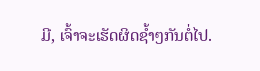ມີ, ເຈົ້າຈະເຮັດຜິດຊ້ຳໆກັນຕໍ່ໄປ.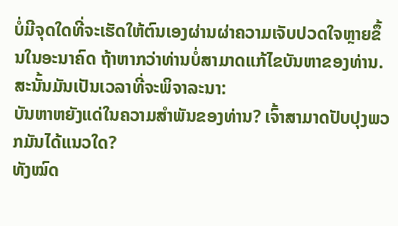ບໍ່ມີຈຸດໃດທີ່ຈະເຮັດໃຫ້ຕົນເອງຜ່ານຜ່າຄວາມເຈັບປວດໃຈຫຼາຍຂຶ້ນໃນອະນາຄົດ ຖ້າຫາກວ່າທ່ານບໍ່ສາມາດແກ້ໄຂບັນຫາຂອງທ່ານ.
ສະນັ້ນມັນເປັນເວລາທີ່ຈະພິຈາລະນາ:
ບັນຫາຫຍັງແດ່ໃນຄວາມສໍາພັນຂອງທ່ານ? ເຈົ້າສາມາດປັບປຸງພວກມັນໄດ້ແນວໃດ?
ທັງໝົດ